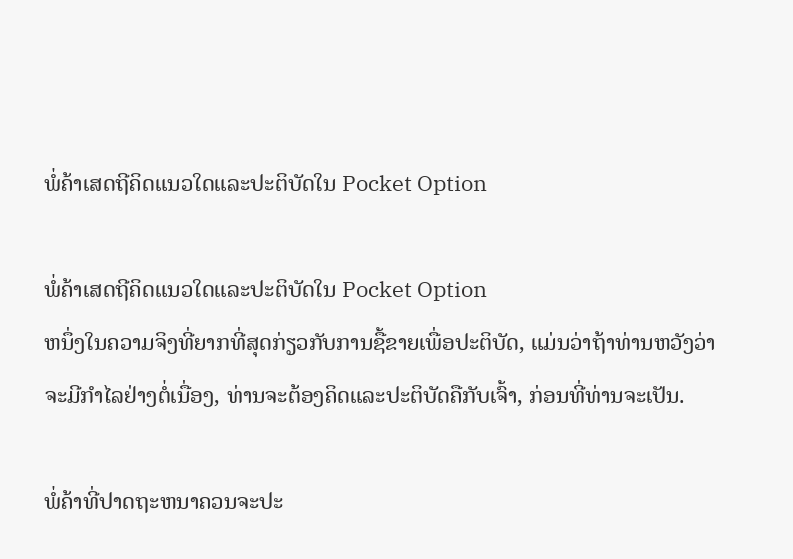ພໍ່ຄ້າເສດຖີຄິດແນວໃດແລະປະຕິບັດໃນ Pocket Option

ພໍ່ຄ້າເສດຖີຄິດແນວໃດແລະປະຕິບັດໃນ Pocket Option
ຫນຶ່ງໃນຄວາມຈິງທີ່ຍາກທີ່ສຸດກ່ຽວກັບການຊື້ຂາຍເພື່ອປະຕິບັດ, ແມ່ນວ່າຖ້າທ່ານຫວັງວ່າຈະມີກໍາໄລຢ່າງຕໍ່ເນື່ອງ, ທ່ານຈະຕ້ອງຄິດແລະປະຕິບັດຄືກັບເຈົ້າ, ກ່ອນທີ່ທ່ານຈະເປັນ.

ພໍ່ຄ້າທີ່ປາດຖະຫນາຄວນຈະປະ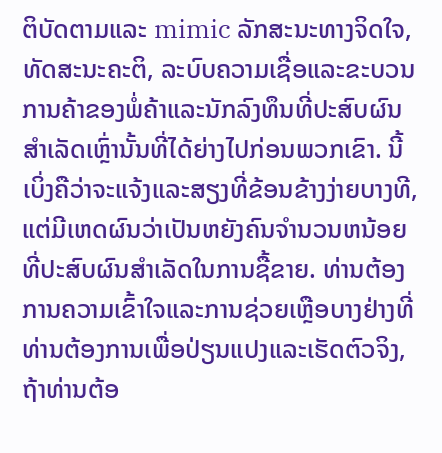ຕິບັດຕາມແລະ mimic ລັກສະນະທາງຈິດໃຈ, ທັດສະນະຄະຕິ, ລະບົບຄວາມເຊື່ອແລະຂະບວນການຄ້າຂອງພໍ່ຄ້າແລະນັກລົງທຶນທີ່ປະສົບຜົນສໍາເລັດເຫຼົ່ານັ້ນທີ່ໄດ້ຍ່າງໄປກ່ອນພວກເຂົາ. ນີ້ເບິ່ງຄືວ່າຈະແຈ້ງແລະສຽງທີ່ຂ້ອນຂ້າງງ່າຍບາງທີ, ແຕ່ມີເຫດຜົນວ່າເປັນຫຍັງຄົນຈໍານວນຫນ້ອຍທີ່ປະສົບຜົນສໍາເລັດໃນການຊື້ຂາຍ. ທ່ານຕ້ອງການຄວາມເຂົ້າໃຈແລະການຊ່ວຍເຫຼືອບາງຢ່າງທີ່ທ່ານຕ້ອງການເພື່ອປ່ຽນແປງແລະເຮັດຕົວຈິງ, ຖ້າທ່ານຕ້ອ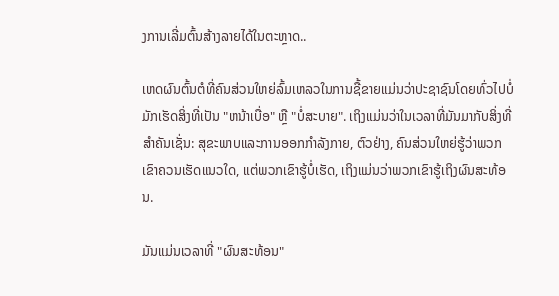ງການເລີ່ມຕົ້ນສ້າງລາຍໄດ້ໃນຕະຫຼາດ..

ເຫດຜົນຕົ້ນຕໍທີ່ຄົນສ່ວນໃຫຍ່ລົ້ມເຫລວໃນການຊື້ຂາຍແມ່ນວ່າປະຊາຊົນໂດຍທົ່ວໄປບໍ່ມັກເຮັດສິ່ງທີ່ເປັນ "ຫນ້າເບື່ອ" ຫຼື "ບໍ່ສະບາຍ". ເຖິງແມ່ນວ່າໃນເວລາທີ່ມັນມາກັບສິ່ງທີ່ສໍາຄັນເຊັ່ນ: ສຸຂະພາບແລະການອອກກໍາລັງກາຍ, ຕົວຢ່າງ, ຄົນສ່ວນໃຫຍ່ຮູ້ວ່າພວກເຂົາຄວນເຮັດແນວໃດ, ແຕ່ພວກເຂົາຮູ້ບໍ່ເຮັດ, ເຖິງແມ່ນວ່າພວກເຂົາຮູ້ເຖິງຜົນສະທ້ອນ.

ມັນແມ່ນເວລາທີ່ "ຜົນສະທ້ອນ"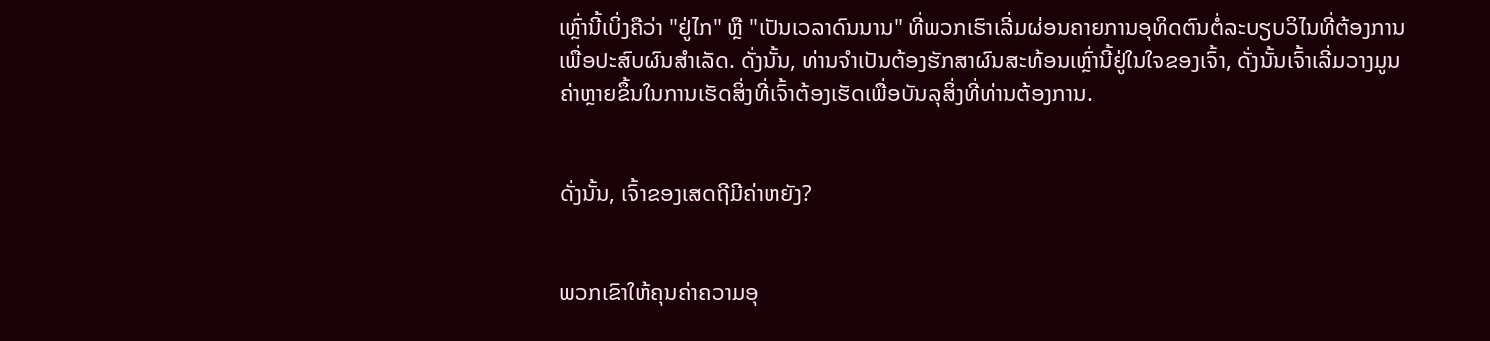ເຫຼົ່ານີ້ເບິ່ງຄືວ່າ "ຢູ່ໄກ" ຫຼື "ເປັນເວລາດົນນານ" ທີ່ພວກເຮົາເລີ່ມຜ່ອນຄາຍການອຸທິດຕົນຕໍ່ລະບຽບວິໄນທີ່ຕ້ອງການເພື່ອປະສົບຜົນສໍາເລັດ. ດັ່ງນັ້ນ, ທ່ານຈໍາເປັນຕ້ອງຮັກສາຜົນສະທ້ອນເຫຼົ່ານີ້ຢູ່ໃນໃຈຂອງເຈົ້າ, ດັ່ງນັ້ນເຈົ້າເລີ່ມວາງມູນຄ່າຫຼາຍຂຶ້ນໃນການເຮັດສິ່ງທີ່ເຈົ້າຕ້ອງເຮັດເພື່ອບັນລຸສິ່ງທີ່ທ່ານຕ້ອງການ.


ດັ່ງນັ້ນ, ເຈົ້າຂອງເສດຖີມີຄ່າຫຍັງ?


ພວກເຂົາໃຫ້ຄຸນຄ່າຄວາມອຸ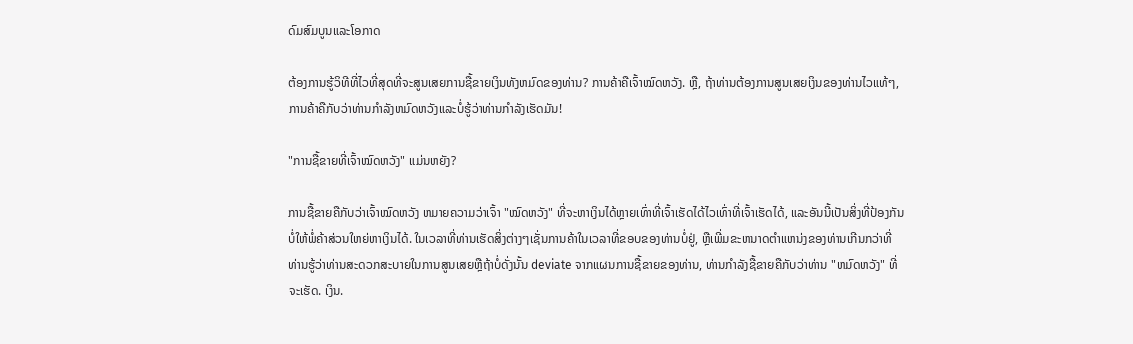ດົມສົມບູນແລະໂອກາດ

ຕ້ອງການຮູ້ວິທີທີ່ໄວທີ່ສຸດທີ່ຈະສູນເສຍການຊື້ຂາຍເງິນທັງຫມົດຂອງທ່ານ? ການຄ້າຄືເຈົ້າໝົດຫວັງ. ຫຼື, ຖ້າທ່ານຕ້ອງການສູນເສຍເງິນຂອງທ່ານໄວແທ້ໆ, ການຄ້າຄືກັບວ່າທ່ານກໍາລັງຫມົດຫວັງແລະບໍ່ຮູ້ວ່າທ່ານກໍາລັງເຮັດມັນ!

"ການຊື້ຂາຍທີ່ເຈົ້າໝົດຫວັງ" ແມ່ນຫຍັງ?

ການຊື້ຂາຍຄືກັບວ່າເຈົ້າໝົດຫວັງ ຫມາຍຄວາມວ່າເຈົ້າ "ໝົດຫວັງ" ທີ່ຈະຫາເງິນໄດ້ຫຼາຍເທົ່າທີ່ເຈົ້າເຮັດໄດ້ໄວເທົ່າທີ່ເຈົ້າເຮັດໄດ້, ແລະອັນນີ້ເປັນສິ່ງທີ່ປ້ອງກັນບໍ່ໃຫ້ພໍ່ຄ້າສ່ວນໃຫຍ່ຫາເງິນໄດ້. ໃນເວລາທີ່ທ່ານເຮັດສິ່ງຕ່າງໆເຊັ່ນການຄ້າໃນເວລາທີ່ຂອບຂອງທ່ານບໍ່ຢູ່, ຫຼືເພີ່ມຂະຫນາດຕໍາແຫນ່ງຂອງທ່ານເກີນກວ່າທີ່ທ່ານຮູ້ວ່າທ່ານສະດວກສະບາຍໃນການສູນເສຍຫຼືຖ້າບໍ່ດັ່ງນັ້ນ deviate ຈາກແຜນການຊື້ຂາຍຂອງທ່ານ, ທ່ານກໍາລັງຊື້ຂາຍຄືກັບວ່າທ່ານ "ຫມົດຫວັງ" ທີ່ຈະເຮັດ. ເງິນ.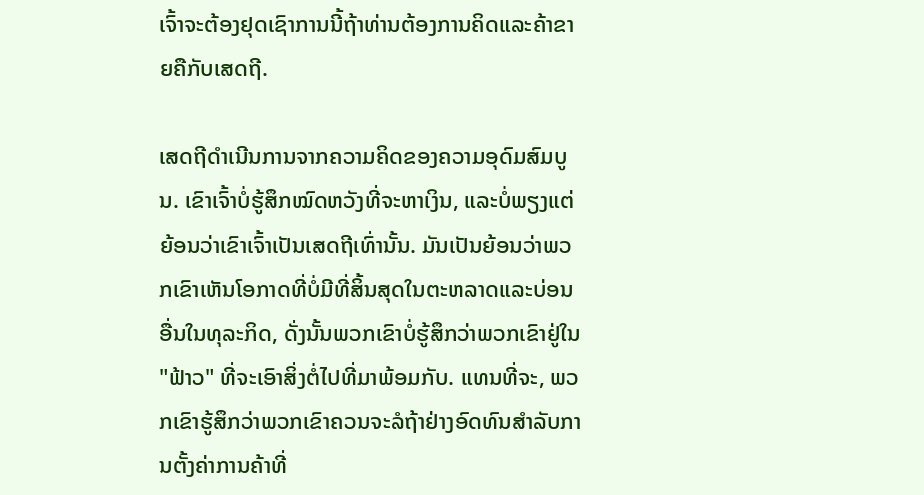ເຈົ້າຈະຕ້ອງຢຸດເຊົາການນີ້ຖ້າທ່ານຕ້ອງການຄິດແລະຄ້າຂາຍຄືກັບເສດຖີ.

ເສດຖີດໍາເນີນການຈາກຄວາມຄິດຂອງຄວາມອຸດົມສົມບູນ. ເຂົາເຈົ້າບໍ່ຮູ້ສຶກໝົດຫວັງທີ່ຈະຫາເງິນ, ແລະບໍ່ພຽງແຕ່ຍ້ອນວ່າເຂົາເຈົ້າເປັນເສດຖີເທົ່ານັ້ນ. ມັນເປັນຍ້ອນວ່າພວກເຂົາເຫັນໂອກາດທີ່ບໍ່ມີທີ່ສິ້ນສຸດໃນຕະຫລາດແລະບ່ອນອື່ນໃນທຸລະກິດ, ດັ່ງນັ້ນພວກເຂົາບໍ່ຮູ້ສຶກວ່າພວກເຂົາຢູ່ໃນ "ຟ້າວ" ທີ່ຈະເອົາສິ່ງຕໍ່ໄປທີ່ມາພ້ອມກັບ. ແທນທີ່ຈະ, ພວກເຂົາຮູ້ສຶກວ່າພວກເຂົາຄວນຈະລໍຖ້າຢ່າງອົດທົນສໍາລັບການຕັ້ງຄ່າການຄ້າທີ່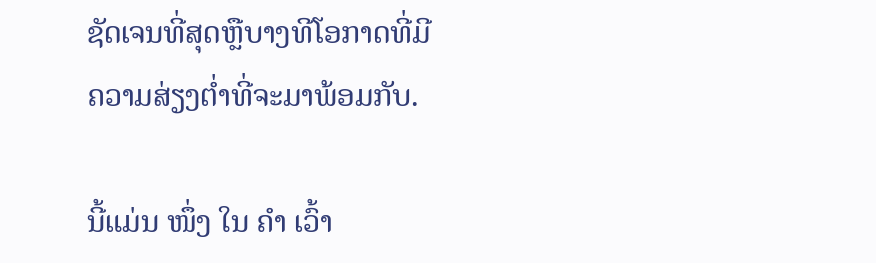ຊັດເຈນທີ່ສຸດຫຼືບາງທີໂອກາດທີ່ມີຄວາມສ່ຽງຕ່ຳທີ່ຈະມາພ້ອມກັບ.

ນີ້ແມ່ນ ໜຶ່ງ ໃນ ຄຳ ເວົ້າ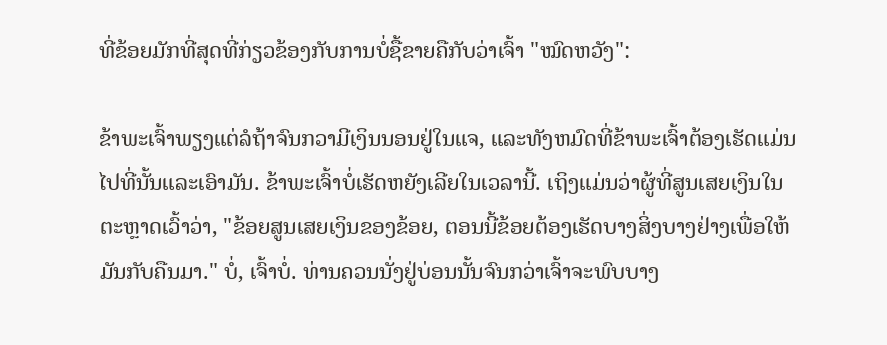ທີ່ຂ້ອຍມັກທີ່ສຸດທີ່ກ່ຽວຂ້ອງກັບການບໍ່ຊື້ຂາຍຄືກັບວ່າເຈົ້າ "ໝົດຫວັງ":

ຂ້າພະເຈົ້າພຽງແຕ່ລໍຖ້າຈົນກວາມີເງິນນອນຢູ່ໃນແຈ, ແລະທັງຫມົດທີ່ຂ້າພະເຈົ້າຕ້ອງເຮັດແມ່ນໄປທີ່ນັ້ນແລະເອົາມັນ. ຂ້າພະເຈົ້າບໍ່ເຮັດຫຍັງເລີຍໃນເວລານີ້. ເຖິງແມ່ນວ່າຜູ້ທີ່ສູນເສຍເງິນໃນຕະຫຼາດເວົ້າວ່າ, "ຂ້ອຍສູນເສຍເງິນຂອງຂ້ອຍ, ຕອນນີ້ຂ້ອຍຕ້ອງເຮັດບາງສິ່ງບາງຢ່າງເພື່ອໃຫ້ມັນກັບຄືນມາ." ບໍ່, ເຈົ້າບໍ່. ທ່ານຄວນນັ່ງຢູ່ບ່ອນນັ້ນຈົນກວ່າເຈົ້າຈະພົບບາງ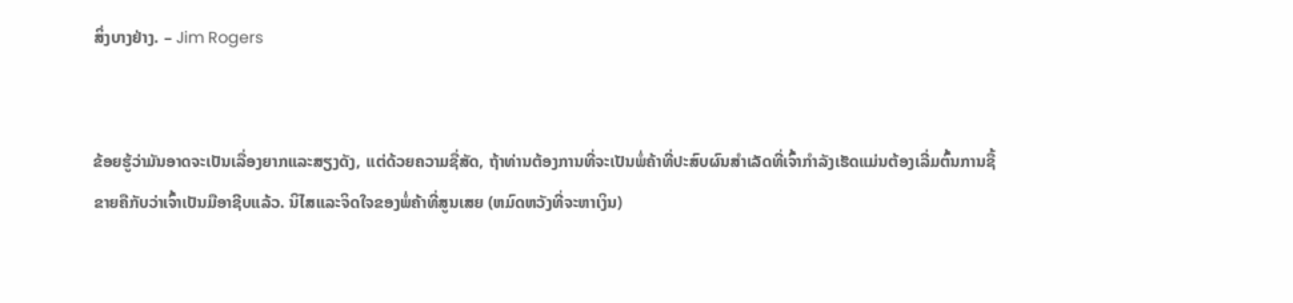ສິ່ງບາງຢ່າງ. – Jim Rogers


ຂ້ອຍຮູ້ວ່າມັນອາດຈະເປັນເລື່ອງຍາກແລະສຽງດັງ, ແຕ່ດ້ວຍຄວາມຊື່ສັດ, ຖ້າທ່ານຕ້ອງການທີ່ຈະເປັນພໍ່ຄ້າທີ່ປະສົບຜົນສໍາເລັດທີ່ເຈົ້າກໍາລັງເຮັດແມ່ນຕ້ອງເລີ່ມຕົ້ນການຊື້ຂາຍຄືກັບວ່າເຈົ້າເປັນມືອາຊີບແລ້ວ. ນິໄສແລະຈິດໃຈຂອງພໍ່ຄ້າທີ່ສູນເສຍ (ຫມົດຫວັງທີ່ຈະຫາເງິນ)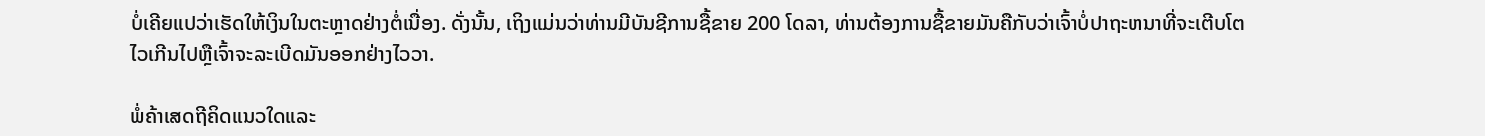ບໍ່ເຄີຍແປວ່າເຮັດໃຫ້ເງິນໃນຕະຫຼາດຢ່າງຕໍ່ເນື່ອງ. ດັ່ງນັ້ນ, ເຖິງແມ່ນວ່າທ່ານມີບັນຊີການຊື້ຂາຍ 200 ໂດລາ, ທ່ານຕ້ອງການຊື້ຂາຍມັນຄືກັບວ່າເຈົ້າບໍ່ປາຖະຫນາທີ່ຈະເຕີບໂຕໄວເກີນໄປຫຼືເຈົ້າຈະລະເບີດມັນອອກຢ່າງໄວວາ.

ພໍ່ຄ້າເສດຖີຄິດແນວໃດແລະ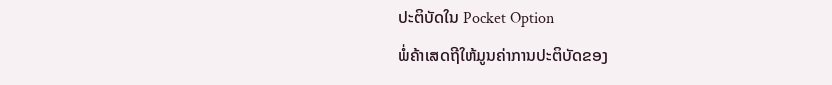ປະຕິບັດໃນ Pocket Option
ພໍ່ຄ້າເສດຖີໃຫ້ມູນຄ່າການປະຕິບັດຂອງ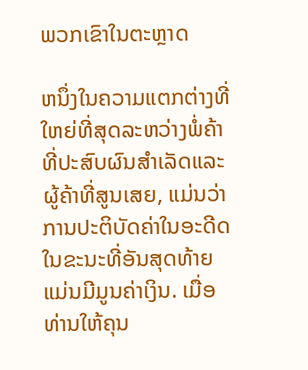ພວກເຂົາໃນຕະຫຼາດ

ຫນຶ່ງໃນຄວາມແຕກຕ່າງທີ່ໃຫຍ່ທີ່ສຸດລະຫວ່າງພໍ່ຄ້າທີ່ປະສົບຜົນສໍາເລັດແລະຜູ້ຄ້າທີ່ສູນເສຍ, ແມ່ນວ່າການປະຕິບັດຄ່າໃນອະດີດໃນຂະນະທີ່ອັນສຸດທ້າຍແມ່ນມີມູນຄ່າເງິນ. ເມື່ອທ່ານໃຫ້ຄຸນ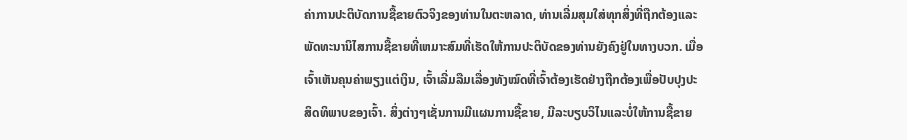ຄ່າການປະຕິບັດການຊື້ຂາຍຕົວຈິງຂອງທ່ານໃນຕະຫລາດ, ທ່ານເລີ່ມສຸມໃສ່ທຸກສິ່ງທີ່ຖືກຕ້ອງແລະພັດທະນານິໄສການຊື້ຂາຍທີ່ເຫມາະສົມທີ່ເຮັດໃຫ້ການປະຕິບັດຂອງທ່ານຍັງຄົງຢູ່ໃນທາງບວກ. ເມື່ອເຈົ້າເຫັນຄຸນຄ່າພຽງແຕ່ເງິນ, ເຈົ້າເລີ່ມລືມເລື່ອງທັງໝົດທີ່ເຈົ້າຕ້ອງເຮັດຢ່າງຖືກຕ້ອງເພື່ອປັບປຸງປະສິດທິພາບຂອງເຈົ້າ. ສິ່ງຕ່າງໆເຊັ່ນການມີແຜນການຊື້ຂາຍ, ມີລະບຽບວິໄນແລະບໍ່ໃຫ້ການຊື້ຂາຍ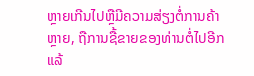ຫຼາຍເກີນໄປຫຼືມີຄວາມສ່ຽງຕໍ່ການຄ້າຫຼາຍ, ຖືການຊື້ຂາຍຂອງທ່ານຕໍ່ໄປອີກແລ້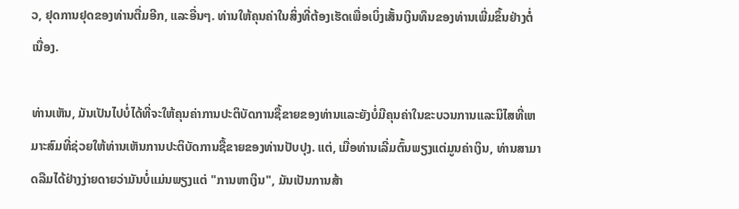ວ, ຢຸດການຢຸດຂອງທ່ານຕື່ມອີກ, ແລະອື່ນໆ. ທ່ານໃຫ້ຄຸນຄ່າໃນສິ່ງທີ່ຕ້ອງເຮັດເພື່ອເບິ່ງເສັ້ນເງິນທຶນຂອງທ່ານເພີ່ມຂຶ້ນຢ່າງຕໍ່ເນື່ອງ.

ທ່ານເຫັນ, ມັນເປັນໄປບໍ່ໄດ້ທີ່ຈະໃຫ້ຄຸນຄ່າການປະຕິບັດການຊື້ຂາຍຂອງທ່ານແລະຍັງບໍ່ມີຄຸນຄ່າໃນຂະບວນການແລະນິໄສທີ່ເຫມາະສົມທີ່ຊ່ວຍໃຫ້ທ່ານເຫັນການປະຕິບັດການຊື້ຂາຍຂອງທ່ານປັບປຸງ. ແຕ່, ເມື່ອທ່ານເລີ່ມຕົ້ນພຽງແຕ່ມູນຄ່າເງິນ, ທ່ານສາມາດລືມໄດ້ຢ່າງງ່າຍດາຍວ່າມັນບໍ່ແມ່ນພຽງແຕ່ "ການຫາເງິນ", ມັນເປັນການສ້າ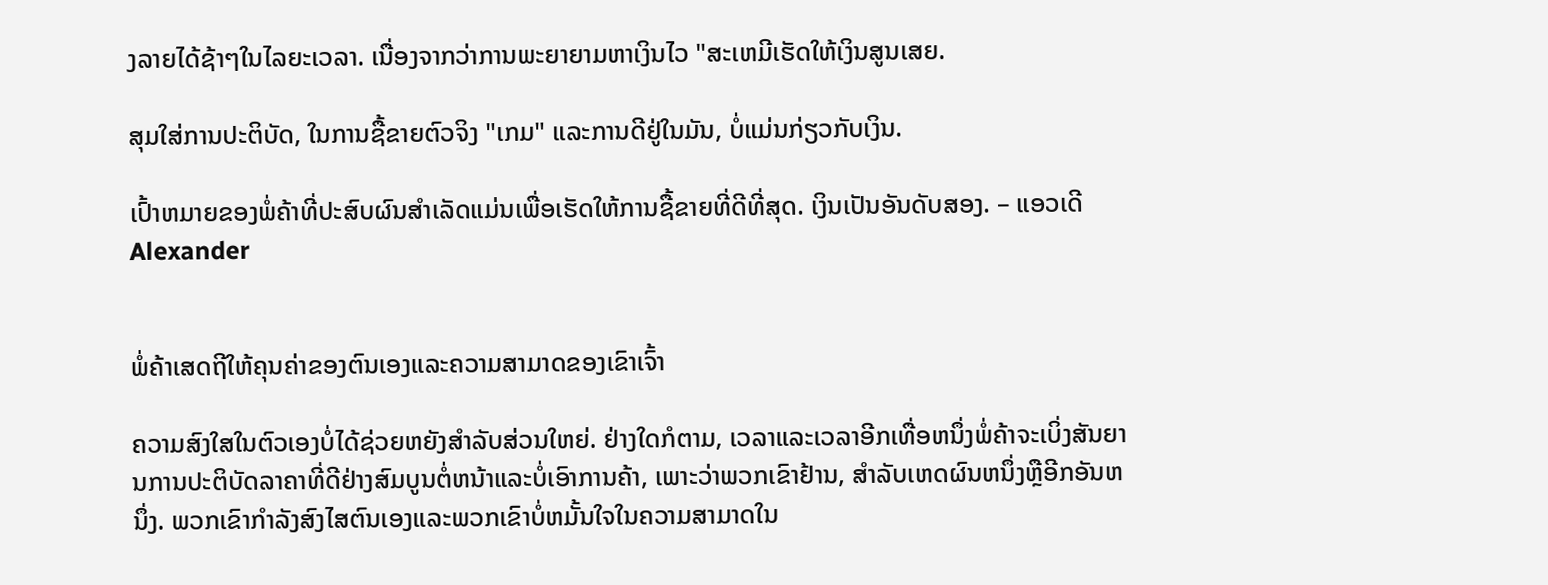ງລາຍໄດ້ຊ້າໆໃນໄລຍະເວລາ. ເນື່ອງຈາກວ່າການພະຍາຍາມຫາເງິນໄວ "ສະເຫມີເຮັດໃຫ້ເງິນສູນເສຍ.

ສຸມໃສ່ການປະຕິບັດ, ໃນການຊື້ຂາຍຕົວຈິງ "ເກມ" ແລະການດີຢູ່ໃນມັນ, ບໍ່ແມ່ນກ່ຽວກັບເງິນ.

ເປົ້າຫມາຍຂອງພໍ່ຄ້າທີ່ປະສົບຜົນສໍາເລັດແມ່ນເພື່ອເຮັດໃຫ້ການຊື້ຂາຍທີ່ດີທີ່ສຸດ. ເງິນເປັນອັນດັບສອງ. – ແອວເດີ Alexander


ພໍ່ຄ້າເສດຖີໃຫ້ຄຸນຄ່າຂອງຕົນເອງແລະຄວາມສາມາດຂອງເຂົາເຈົ້າ

ຄວາມສົງໃສໃນຕົວເອງບໍ່ໄດ້ຊ່ວຍຫຍັງສໍາລັບສ່ວນໃຫຍ່. ຢ່າງໃດກໍຕາມ, ເວລາແລະເວລາອີກເທື່ອຫນຶ່ງພໍ່ຄ້າຈະເບິ່ງສັນຍານການປະຕິບັດລາຄາທີ່ດີຢ່າງສົມບູນຕໍ່ຫນ້າແລະບໍ່ເອົາການຄ້າ, ເພາະວ່າພວກເຂົາຢ້ານ, ສໍາລັບເຫດຜົນຫນຶ່ງຫຼືອີກອັນຫນຶ່ງ. ພວກເຂົາກໍາລັງສົງໄສຕົນເອງແລະພວກເຂົາບໍ່ຫມັ້ນໃຈໃນຄວາມສາມາດໃນ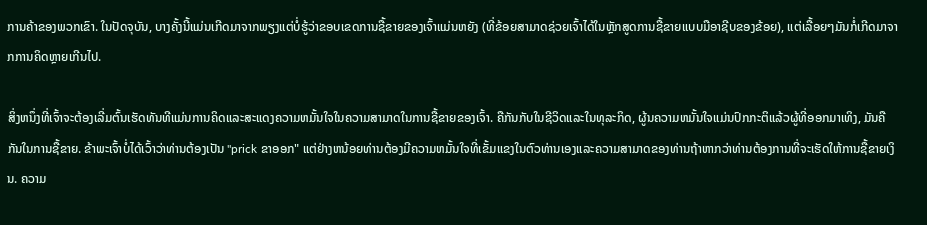ການຄ້າຂອງພວກເຂົາ. ໃນປັດຈຸບັນ, ບາງຄັ້ງນີ້ແມ່ນເກີດມາຈາກພຽງແຕ່ບໍ່ຮູ້ວ່າຂອບເຂດການຊື້ຂາຍຂອງເຈົ້າແມ່ນຫຍັງ (ທີ່ຂ້ອຍສາມາດຊ່ວຍເຈົ້າໄດ້ໃນຫຼັກສູດການຊື້ຂາຍແບບມືອາຊີບຂອງຂ້ອຍ), ແຕ່ເລື້ອຍໆມັນກໍ່ເກີດມາຈາກການຄິດຫຼາຍເກີນໄປ.

ສິ່ງຫນຶ່ງທີ່ເຈົ້າຈະຕ້ອງເລີ່ມຕົ້ນເຮັດທັນທີແມ່ນການຄິດແລະສະແດງຄວາມຫມັ້ນໃຈໃນຄວາມສາມາດໃນການຊື້ຂາຍຂອງເຈົ້າ. ຄືກັນກັບໃນຊີວິດແລະໃນທຸລະກິດ, ຜູ້ນຄວາມຫມັ້ນໃຈແມ່ນປົກກະຕິແລ້ວຜູ້ທີ່ອອກມາເທິງ, ມັນຄືກັນໃນການຊື້ຂາຍ. ຂ້າພະເຈົ້າບໍ່ໄດ້ເວົ້າວ່າທ່ານຕ້ອງເປັນ "prick ຂາອອກ" ແຕ່ຢ່າງຫນ້ອຍທ່ານຕ້ອງມີຄວາມຫມັ້ນໃຈທີ່ເຂັ້ມແຂງໃນຕົວທ່ານເອງແລະຄວາມສາມາດຂອງທ່ານຖ້າຫາກວ່າທ່ານຕ້ອງການທີ່ຈະເຮັດໃຫ້ການຊື້ຂາຍເງິນ. ຄວາມ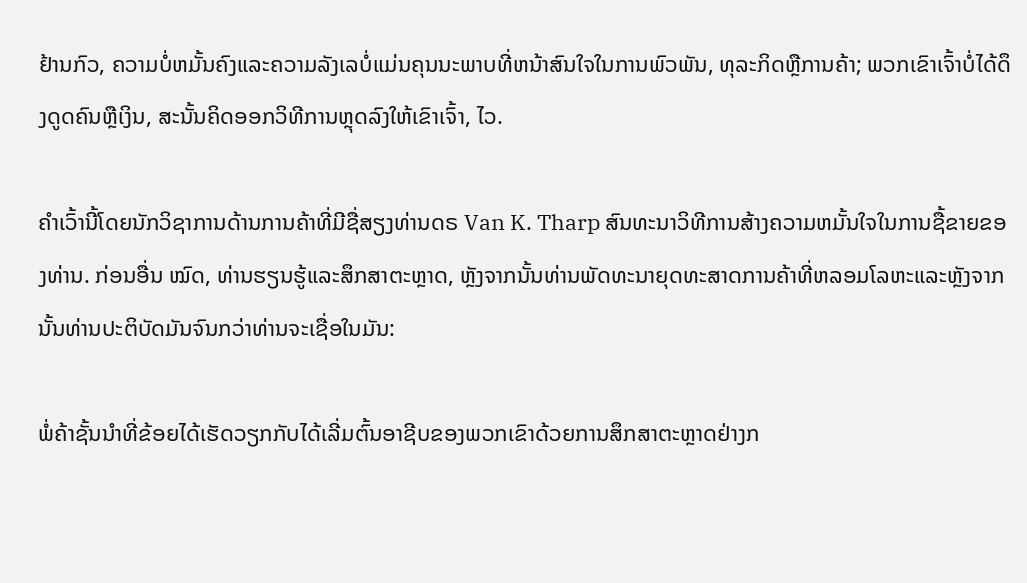ຢ້ານກົວ, ຄວາມບໍ່ຫມັ້ນຄົງແລະຄວາມລັງເລບໍ່ແມ່ນຄຸນນະພາບທີ່ຫນ້າສົນໃຈໃນການພົວພັນ, ທຸລະກິດຫຼືການຄ້າ; ພວກເຂົາເຈົ້າບໍ່ໄດ້ດຶງດູດຄົນຫຼືເງິນ, ສະນັ້ນຄິດອອກວິທີການຫຼຸດລົງໃຫ້ເຂົາເຈົ້າ, ໄວ.

ຄໍາເວົ້ານີ້ໂດຍນັກວິຊາການດ້ານການຄ້າທີ່ມີຊື່ສຽງທ່ານດຣ Van K. Tharp ສົນທະນາວິທີການສ້າງຄວາມຫມັ້ນໃຈໃນການຊື້ຂາຍຂອງທ່ານ. ກ່ອນອື່ນ ໝົດ, ທ່ານຮຽນຮູ້ແລະສຶກສາຕະຫຼາດ, ຫຼັງຈາກນັ້ນທ່ານພັດທະນາຍຸດທະສາດການຄ້າທີ່ຫລອມໂລຫະແລະຫຼັງຈາກນັ້ນທ່ານປະຕິບັດມັນຈົນກວ່າທ່ານຈະເຊື່ອໃນມັນ:

ພໍ່ຄ້າຊັ້ນນໍາທີ່ຂ້ອຍໄດ້ເຮັດວຽກກັບໄດ້ເລີ່ມຕົ້ນອາຊີບຂອງພວກເຂົາດ້ວຍການສຶກສາຕະຫຼາດຢ່າງກ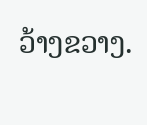ວ້າງຂວາງ.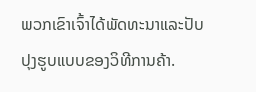ພວກເຂົາເຈົ້າໄດ້ພັດທະນາແລະປັບປຸງຮູບແບບຂອງວິທີການຄ້າ.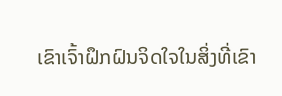ເຂົາເຈົ້າຝຶກຝົນຈິດໃຈໃນສິ່ງທີ່ເຂົາ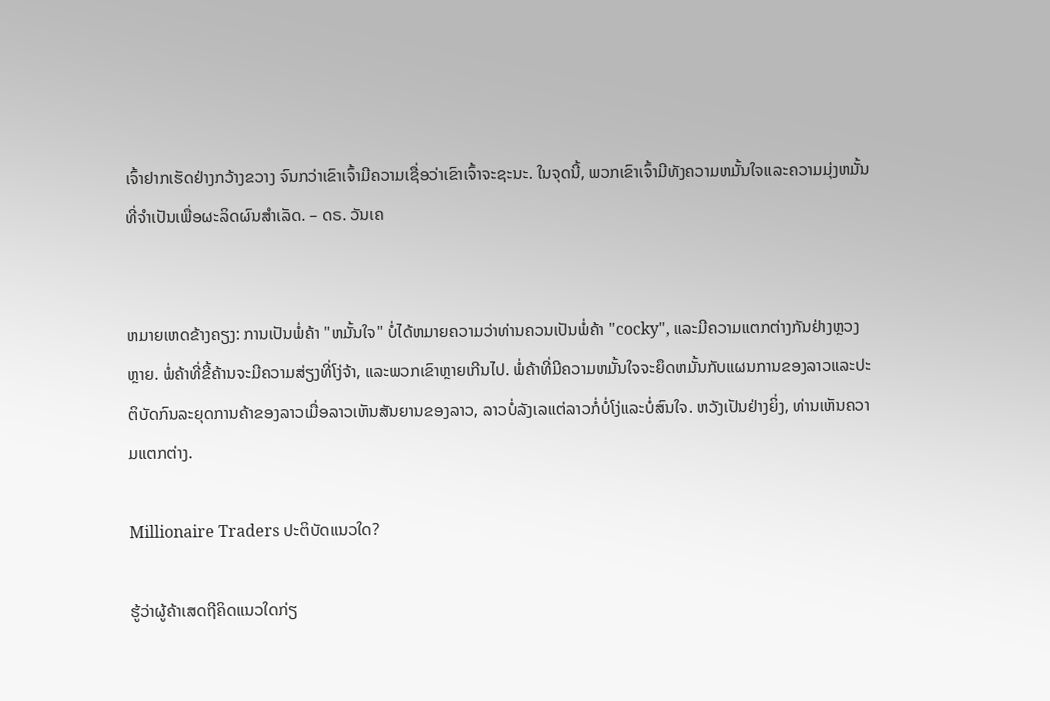ເຈົ້າຢາກເຮັດຢ່າງກວ້າງຂວາງ ຈົນກວ່າເຂົາເຈົ້າມີຄວາມເຊື່ອວ່າເຂົາເຈົ້າຈະຊະນະ. ໃນຈຸດນີ້, ພວກເຂົາເຈົ້າມີທັງຄວາມຫມັ້ນໃຈແລະຄວາມມຸ່ງຫມັ້ນທີ່ຈໍາເປັນເພື່ອຜະລິດຜົນສໍາເລັດ. – ດຣ. ວັນເຄ


ຫມາຍເຫດຂ້າງຄຽງ: ການເປັນພໍ່ຄ້າ "ຫມັ້ນໃຈ" ບໍ່ໄດ້ຫມາຍຄວາມວ່າທ່ານຄວນເປັນພໍ່ຄ້າ "cocky", ແລະມີຄວາມແຕກຕ່າງກັນຢ່າງຫຼວງຫຼາຍ. ພໍ່ຄ້າທີ່ຂີ້ຄ້ານຈະມີຄວາມສ່ຽງທີ່ໂງ່ຈ້າ, ແລະພວກເຂົາຫຼາຍເກີນໄປ. ພໍ່ຄ້າທີ່ມີຄວາມຫມັ້ນໃຈຈະຍຶດຫມັ້ນກັບແຜນການຂອງລາວແລະປະຕິບັດກົນລະຍຸດການຄ້າຂອງລາວເມື່ອລາວເຫັນສັນຍານຂອງລາວ, ລາວບໍ່ລັງເລແຕ່ລາວກໍ່ບໍ່ໂງ່ແລະບໍ່ສົນໃຈ. ຫວັງເປັນຢ່າງຍິ່ງ, ທ່ານເຫັນຄວາມແຕກຕ່າງ.

Millionaire Traders ປະຕິບັດແນວໃດ?

ຮູ້ວ່າຜູ້ຄ້າເສດຖີຄິດແນວໃດກ່ຽ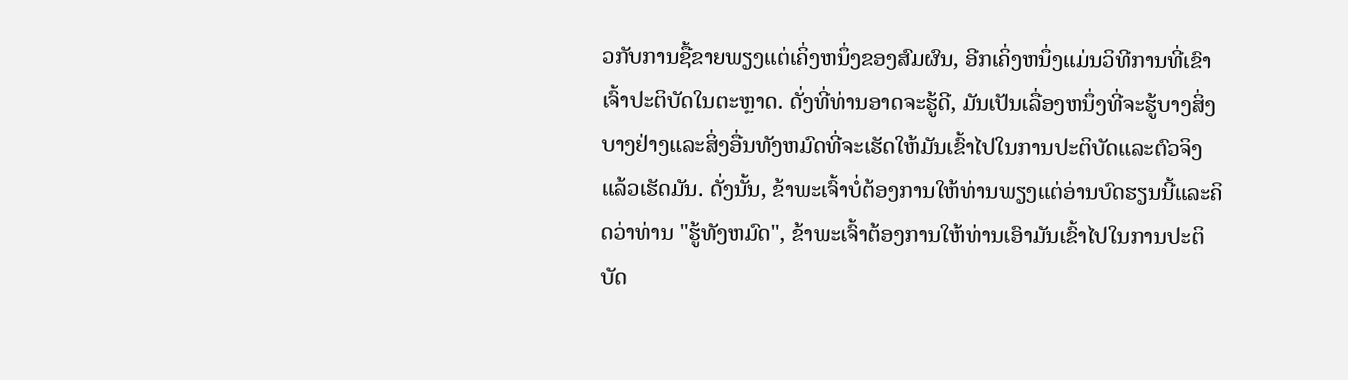ວກັບການຊື້ຂາຍພຽງແຕ່ເຄິ່ງຫນຶ່ງຂອງສົມຜົນ, ອີກເຄິ່ງຫນຶ່ງແມ່ນວິທີການທີ່ເຂົາເຈົ້າປະຕິບັດໃນຕະຫຼາດ. ດັ່ງທີ່ທ່ານອາດຈະຮູ້ດີ, ມັນເປັນເລື່ອງຫນຶ່ງທີ່ຈະຮູ້ບາງສິ່ງບາງຢ່າງແລະສິ່ງອື່ນທັງຫມົດທີ່ຈະເຮັດໃຫ້ມັນເຂົ້າໄປໃນການປະຕິບັດແລະຕົວຈິງແລ້ວເຮັດມັນ. ດັ່ງນັ້ນ, ຂ້າພະເຈົ້າບໍ່ຕ້ອງການໃຫ້ທ່ານພຽງແຕ່ອ່ານບົດຮຽນນີ້ແລະຄິດວ່າທ່ານ "ຮູ້ທັງຫມົດ", ຂ້າພະເຈົ້າຕ້ອງການໃຫ້ທ່ານເອົາມັນເຂົ້າໄປໃນການປະຕິບັດ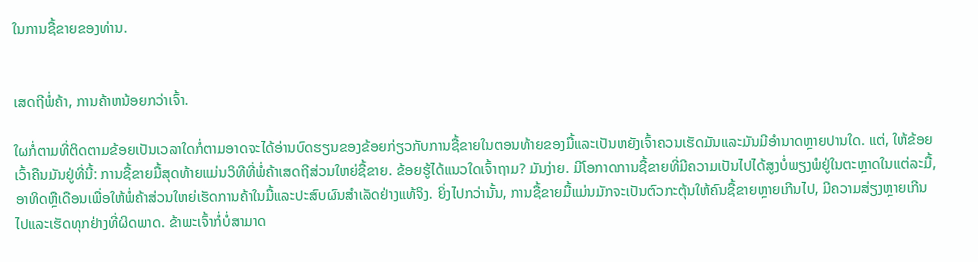ໃນການຊື້ຂາຍຂອງທ່ານ.


ເສດຖີພໍ່ຄ້າ, ການຄ້າຫນ້ອຍກວ່າເຈົ້າ.

ໃຜກໍ່ຕາມທີ່ຕິດຕາມຂ້ອຍເປັນເວລາໃດກໍ່ຕາມອາດຈະໄດ້ອ່ານບົດຮຽນຂອງຂ້ອຍກ່ຽວກັບການຊື້ຂາຍໃນຕອນທ້າຍຂອງມື້ແລະເປັນຫຍັງເຈົ້າຄວນເຮັດມັນແລະມັນມີອໍານາດຫຼາຍປານໃດ. ແຕ່, ໃຫ້ຂ້ອຍເວົ້າຄືນມັນຢູ່ທີ່ນີ້: ການຊື້ຂາຍມື້ສຸດທ້າຍແມ່ນວິທີທີ່ພໍ່ຄ້າເສດຖີສ່ວນໃຫຍ່ຊື້ຂາຍ. ຂ້ອຍຮູ້ໄດ້ແນວໃດເຈົ້າຖາມ? ມັນງ່າຍ. ມີໂອກາດການຊື້ຂາຍທີ່ມີຄວາມເປັນໄປໄດ້ສູງບໍ່ພຽງພໍຢູ່ໃນຕະຫຼາດໃນແຕ່ລະມື້, ອາທິດຫຼືເດືອນເພື່ອໃຫ້ພໍ່ຄ້າສ່ວນໃຫຍ່ເຮັດການຄ້າໃນມື້ແລະປະສົບຜົນສໍາເລັດຢ່າງແທ້ຈິງ. ຍິ່ງໄປກວ່ານັ້ນ, ການຊື້ຂາຍມື້ແມ່ນມັກຈະເປັນຕົວກະຕຸ້ນໃຫ້ຄົນຊື້ຂາຍຫຼາຍເກີນໄປ, ມີຄວາມສ່ຽງຫຼາຍເກີນໄປແລະເຮັດທຸກຢ່າງທີ່ຜິດພາດ. ຂ້າພະເຈົ້າກໍ່ບໍ່ສາມາດ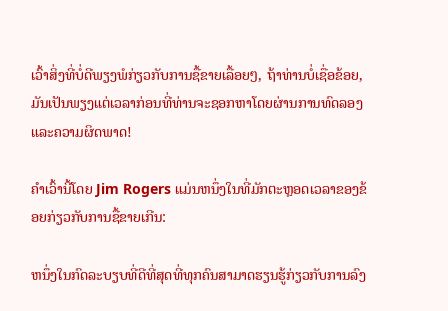ເວົ້າສິ່ງທີ່ບໍ່ດີພຽງພໍກ່ຽວກັບການຊື້ຂາຍເລື້ອຍໆ, ຖ້າທ່ານບໍ່ເຊື່ອຂ້ອຍ, ມັນເປັນພຽງແຕ່ເວລາກ່ອນທີ່ທ່ານຈະຊອກຫາໂດຍຜ່ານການທົດລອງແລະຄວາມຜິດພາດ!

ຄໍາເວົ້ານີ້ໂດຍ Jim Rogers ແມ່ນຫນຶ່ງໃນທີ່ມັກຕະຫຼອດເວລາຂອງຂ້ອຍກ່ຽວກັບການຊື້ຂາຍເກີນ:

ຫນຶ່ງໃນກົດລະບຽບທີ່ດີທີ່ສຸດທີ່ທຸກຄົນສາມາດຮຽນຮູ້ກ່ຽວກັບການລົງ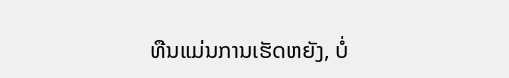ທືນແມ່ນການເຮັດຫຍັງ, ບໍ່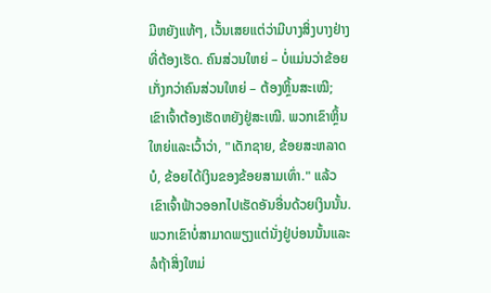ມີຫຍັງແທ້ໆ, ເວັ້ນເສຍແຕ່ວ່າມີບາງສິ່ງບາງຢ່າງທີ່ຕ້ອງເຮັດ. ຄົນສ່ວນໃຫຍ່ – ບໍ່ແມ່ນວ່າຂ້ອຍເກັ່ງກວ່າຄົນສ່ວນໃຫຍ່ – ຕ້ອງຫຼິ້ນສະເໝີ; ເຂົາເຈົ້າຕ້ອງເຮັດຫຍັງຢູ່ສະເໝີ. ພວກເຂົາຫຼິ້ນໃຫຍ່ແລະເວົ້າວ່າ, "ເດັກຊາຍ, ຂ້ອຍສະຫລາດບໍ, ຂ້ອຍໄດ້ເງິນຂອງຂ້ອຍສາມເທົ່າ." ແລ້ວເຂົາເຈົ້າຟ້າວອອກໄປເຮັດອັນອື່ນດ້ວຍເງິນນັ້ນ. ພວກເຂົາບໍ່ສາມາດພຽງແຕ່ນັ່ງຢູ່ບ່ອນນັ້ນແລະລໍຖ້າສິ່ງໃຫມ່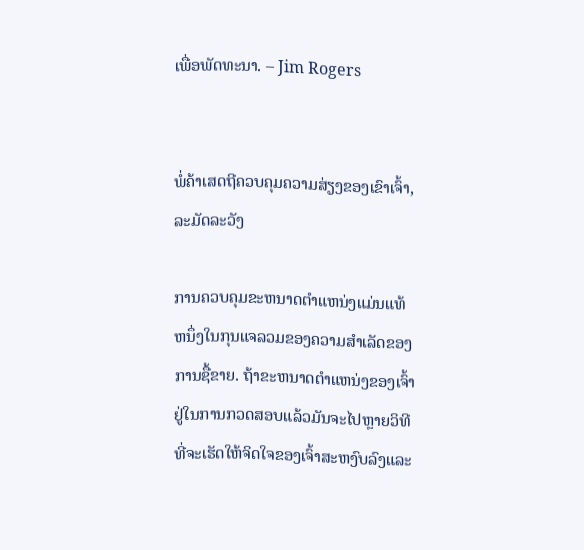ເພື່ອພັດທະນາ. – Jim Rogers


ພໍ່ຄ້າເສດຖີຄວບຄຸມຄວາມສ່ຽງຂອງເຂົາເຈົ້າ, ລະມັດລະວັງ

ການຄວບຄຸມຂະຫນາດຕໍາແຫນ່ງແມ່ນແທ້ຫນຶ່ງໃນກຸນແຈລວມຂອງຄວາມສໍາເລັດຂອງການຊື້ຂາຍ. ຖ້າຂະຫນາດຕໍາແຫນ່ງຂອງເຈົ້າຢູ່ໃນການກວດສອບແລ້ວມັນຈະໄປຫຼາຍວິທີທີ່ຈະເຮັດໃຫ້ຈິດໃຈຂອງເຈົ້າສະຫງົບລົງແລະ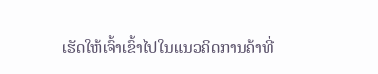ເຮັດໃຫ້ເຈົ້າເຂົ້າໄປໃນແນວຄິດການຄ້າທີ່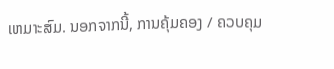ເຫມາະສົມ. ນອກຈາກນີ້, ການຄຸ້ມຄອງ / ຄວບຄຸມ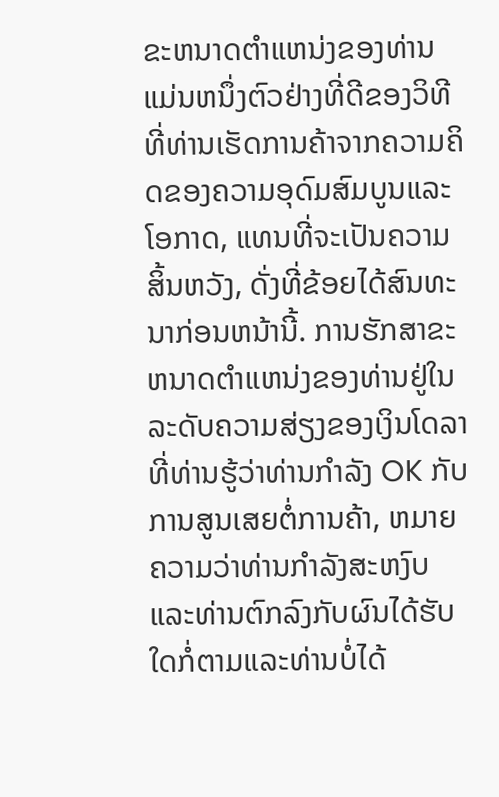ຂະຫນາດຕໍາແຫນ່ງຂອງທ່ານແມ່ນຫນຶ່ງຕົວຢ່າງທີ່ດີຂອງວິທີທີ່ທ່ານເຮັດການຄ້າຈາກຄວາມຄິດຂອງຄວາມອຸດົມສົມບູນແລະໂອກາດ, ແທນທີ່ຈະເປັນຄວາມສິ້ນຫວັງ, ດັ່ງທີ່ຂ້ອຍໄດ້ສົນທະນາກ່ອນຫນ້ານີ້. ການຮັກສາຂະຫນາດຕໍາແຫນ່ງຂອງທ່ານຢູ່ໃນລະດັບຄວາມສ່ຽງຂອງເງິນໂດລາທີ່ທ່ານຮູ້ວ່າທ່ານກໍາລັງ OK ກັບການສູນເສຍຕໍ່ການຄ້າ, ຫມາຍຄວາມວ່າທ່ານກໍາລັງສະຫງົບແລະທ່ານຕົກລົງກັບຜົນໄດ້ຮັບໃດກໍ່ຕາມແລະທ່ານບໍ່ໄດ້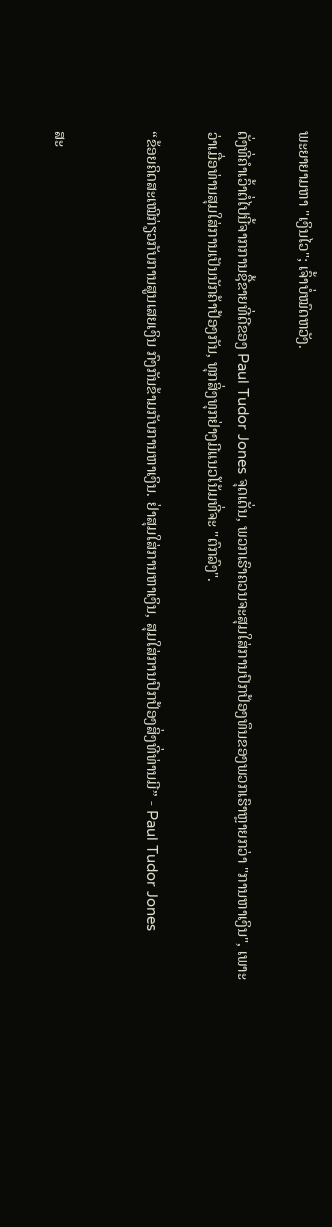ພະຍາຍາມຫາ "ເງິນໄວ"; ເຈົ້າບໍ່ໝົດຫວັງ.

ດັ່ງທີ່ຄໍາເວົ້າຕໍ່ໄປນີ້ຈາກການຊື້ຂາຍທີ່ດີຂອງ Paul Tudor Jones ຈຸດເດັ່ນ, ພວກເຮົາຄວນຈະສຸມໃສ່ການປົກປ້ອງທຶນຂອງພວກເຮົາຫຼາຍກວ່າ "ການຫາເງິນ", ເພາະວ່າເມື່ອທ່ານສຸມໃສ່ການເປັນນັກຄ້າປ້ອງກັນ, ທຸກສິ່ງທຸກຢ່າງມີແນວໂນ້ມທີ່ຈະ "ຕົກລົງ".

“ຂ້ອຍຄິດສະເໝີກ່ຽວກັບການສູນເສຍເງິນ ກົງກັນຂ້າມກັບການຫາເງິນ. ຢ່າສຸມໃສ່ການຫາເງິນ, ສຸມໃສ່ການປົກປ້ອງສິ່ງທີ່ທ່ານມີ” - Paul Tudor Jones


ສະ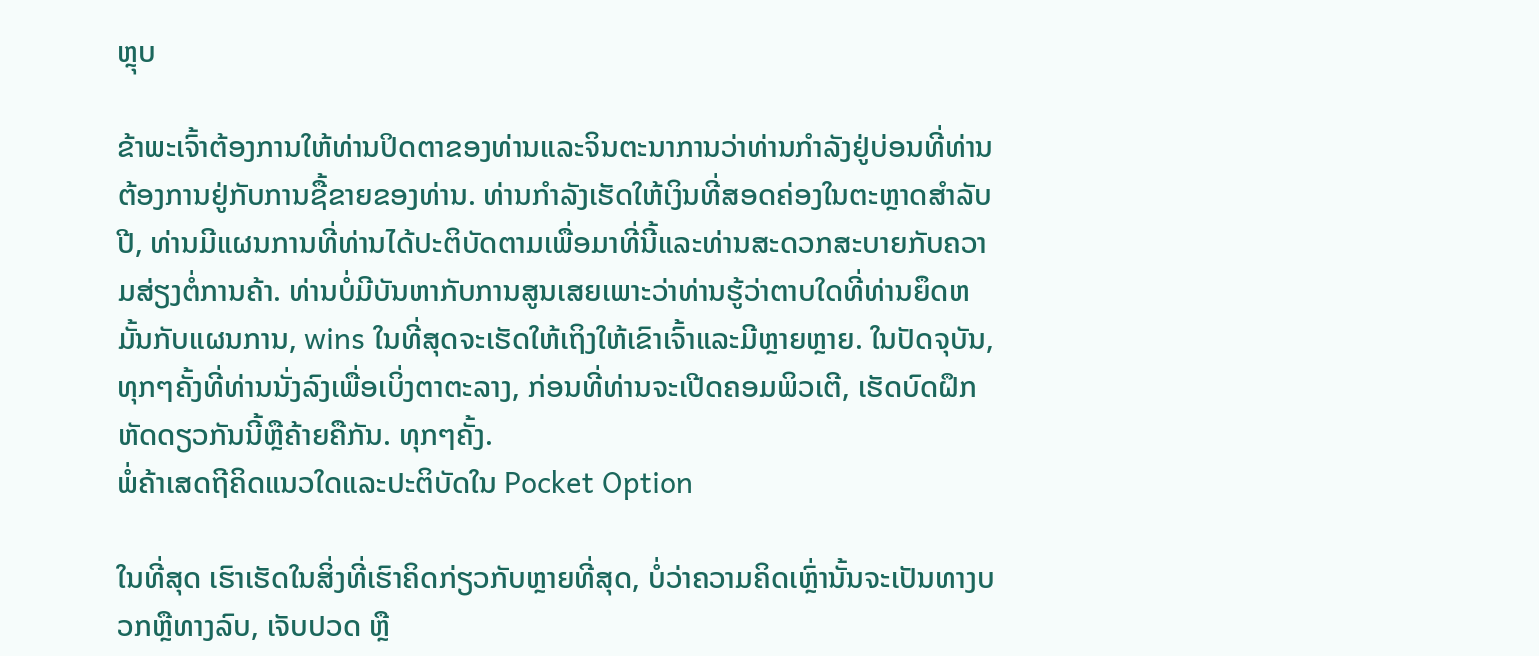ຫຼຸບ

ຂ້າພະເຈົ້າຕ້ອງການໃຫ້ທ່ານປິດຕາຂອງທ່ານແລະຈິນຕະນາການວ່າທ່ານກໍາລັງຢູ່ບ່ອນທີ່ທ່ານຕ້ອງການຢູ່ກັບການຊື້ຂາຍຂອງທ່ານ. ທ່ານກໍາລັງເຮັດໃຫ້ເງິນທີ່ສອດຄ່ອງໃນຕະຫຼາດສໍາລັບປີ, ທ່ານມີແຜນການທີ່ທ່ານໄດ້ປະຕິບັດຕາມເພື່ອມາທີ່ນີ້ແລະທ່ານສະດວກສະບາຍກັບຄວາມສ່ຽງຕໍ່ການຄ້າ. ທ່ານບໍ່ມີບັນຫາກັບການສູນເສຍເພາະວ່າທ່ານຮູ້ວ່າຕາບໃດທີ່ທ່ານຍຶດຫມັ້ນກັບແຜນການ, wins ໃນທີ່ສຸດຈະເຮັດໃຫ້ເຖິງໃຫ້ເຂົາເຈົ້າແລະມີຫຼາຍຫຼາຍ. ໃນປັດຈຸບັນ, ທຸກໆຄັ້ງທີ່ທ່ານນັ່ງລົງເພື່ອເບິ່ງຕາຕະລາງ, ກ່ອນທີ່ທ່ານຈະເປີດຄອມພິວເຕີ, ເຮັດບົດຝຶກຫັດດຽວກັນນີ້ຫຼືຄ້າຍຄືກັນ. ທຸກໆຄັ້ງ.
ພໍ່ຄ້າເສດຖີຄິດແນວໃດແລະປະຕິບັດໃນ Pocket Option

ໃນທີ່ສຸດ ເຮົາເຮັດໃນສິ່ງທີ່ເຮົາຄິດກ່ຽວກັບຫຼາຍທີ່ສຸດ, ບໍ່ວ່າຄວາມຄິດເຫຼົ່ານັ້ນຈະເປັນທາງບວກຫຼືທາງລົບ, ເຈັບປວດ ຫຼື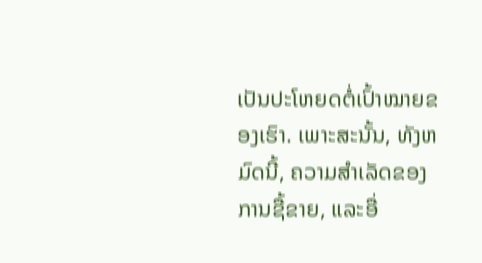ເປັນປະໂຫຍດຕໍ່ເປົ້າໝາຍຂອງເຮົາ. ເພາະສະນັ້ນ, ທັງຫມົດນີ້, ຄວາມສໍາເລັດຂອງການຊື້ຂາຍ, ແລະອື່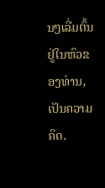ນໆເລີ່ມຕົ້ນຢູ່ໃນຫົວຂອງທ່ານ, ເປັນຄວາມຄິດ.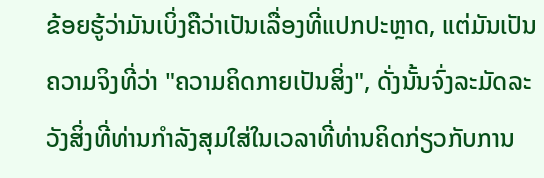ຂ້ອຍຮູ້ວ່າມັນເບິ່ງຄືວ່າເປັນເລື່ອງທີ່ແປກປະຫຼາດ, ແຕ່ມັນເປັນຄວາມຈິງທີ່ວ່າ "ຄວາມຄິດກາຍເປັນສິ່ງ", ດັ່ງນັ້ນຈົ່ງລະມັດລະວັງສິ່ງທີ່ທ່ານກໍາລັງສຸມໃສ່ໃນເວລາທີ່ທ່ານຄິດກ່ຽວກັບການ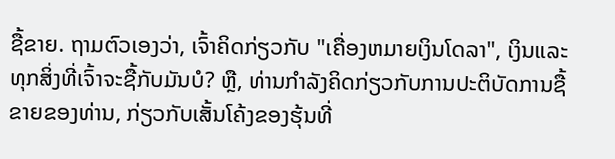ຊື້ຂາຍ. ຖາມຕົວເອງວ່າ, ເຈົ້າຄິດກ່ຽວກັບ "ເຄື່ອງຫມາຍເງິນໂດລາ", ເງິນແລະທຸກສິ່ງທີ່ເຈົ້າຈະຊື້ກັບມັນບໍ? ຫຼື, ທ່ານກໍາລັງຄິດກ່ຽວກັບການປະຕິບັດການຊື້ຂາຍຂອງທ່ານ, ກ່ຽວກັບເສັ້ນໂຄ້ງຂອງຮຸ້ນທີ່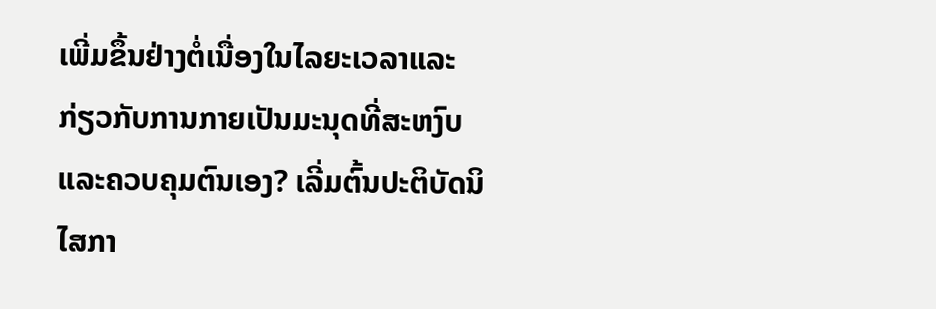ເພີ່ມຂຶ້ນຢ່າງຕໍ່ເນື່ອງໃນໄລຍະເວລາແລະກ່ຽວກັບການກາຍເປັນມະນຸດທີ່ສະຫງົບແລະຄວບຄຸມຕົນເອງ? ເລີ່ມຕົ້ນປະຕິບັດນິໄສກາ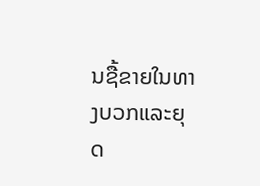ນຊື້ຂາຍໃນທາງບວກແລະຍຸດ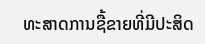ທະສາດການຊື້ຂາຍທີ່ມີປະສິດ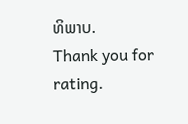ທິພາບ.
Thank you for rating.